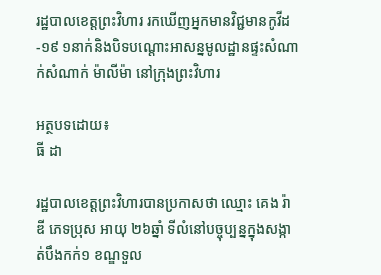រដ្ឋបាលខេត្តព្រះវិហារ រកឃើញអ្នកមានវិជ្ជមានកូវីដ-១៩ ១នាក់និងបិទបណ្តោះអាសន្នមូលដ្ឋានផ្ទះសំណាក់សំណាក់ ម៉ាលីម៉ា នៅក្រុងព្រះវិហារ

អត្ថបទដោយ៖
ធី ដា

រដ្ឋបាលខេត្តព្រះវិហារបានប្រកាសថា ឈ្មោះ គេង រ៉ាឌី ភេទប្រុស អាយុ ២៦ឆ្នាំ ទីលំនៅបច្ចុប្បន្នក្នុងសង្កាត់បឹងកក់១ ខណ្ឌទួល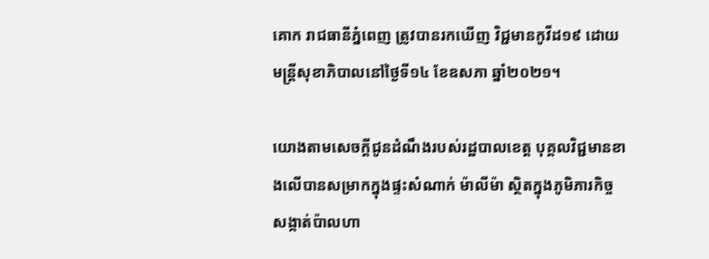គោក រាជធានីភ្នំពេញ ត្រូវបានរកឃើញ វិជ្ជមានកូវីដ១៩ ដោយមន្ត្រីសុខាភិបាលនៅថ្ងៃទី១៤ ខែឧសភា ឆ្នាំ២០២១។

យោងតាមសេចក្តីជូនដំណឹងរបស់រដ្ឋបាលខេត្ត បុគ្គលវិជ្ជមានខាងលើបានសម្រាកក្នុងផ្ទះសំណាក់ ម៉ាលីម៉ា ស្ថិតក្នុងភូមិភារកិច្ច សង្កាត់ប៉ាលហា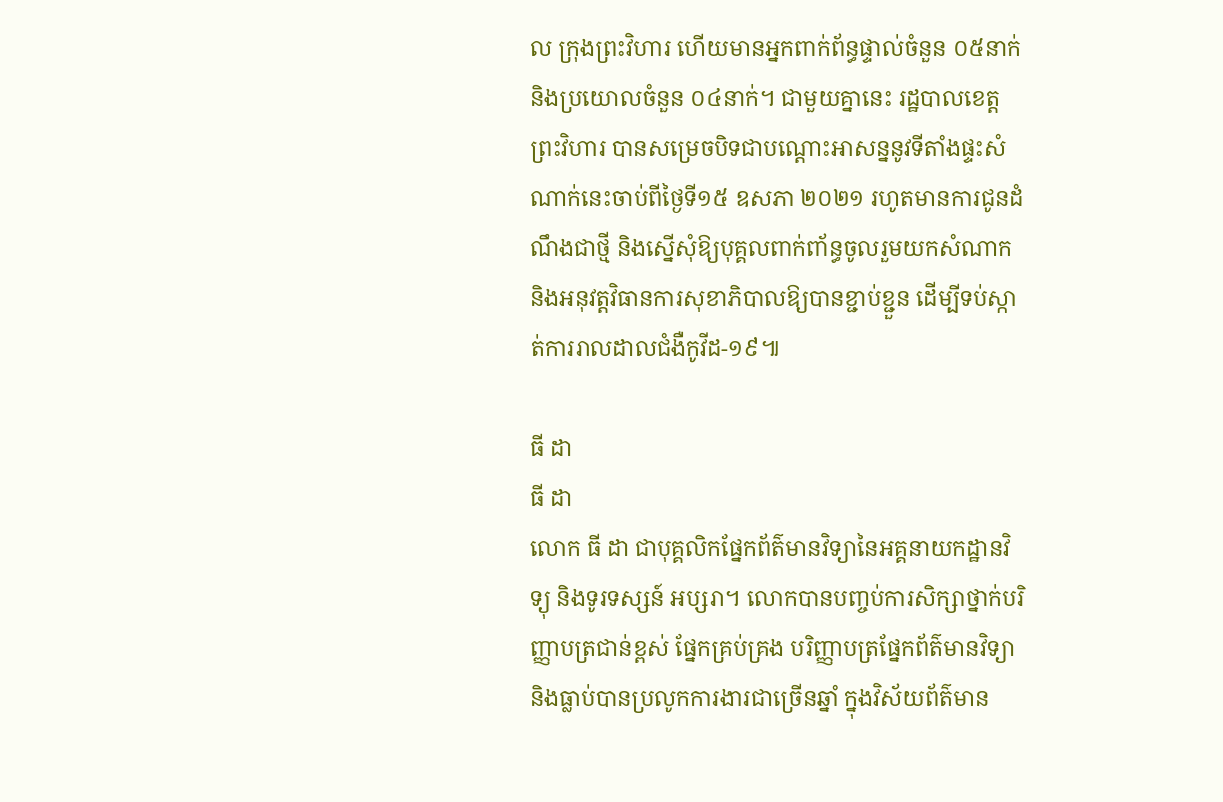ល ក្រុងព្រះវិហារ ហើយមានអ្នកពាក់ព័ន្ធផ្ទាល់ចំនួន ០៥នាក់ និងប្រយោលចំនួន ០៤នាក់។ ជាមួយគ្នានេះ រដ្ឋបាលខេត្តព្រះវិហារ បានសម្រេចបិទជាបណ្តោះអាសន្ននូវទីតាំងផ្ទះសំណាក់នេះចាប់ពីថ្ងៃទី១៥ ឧសភា ២០២១ រហូតមានការជូនដំណឹងជាថ្មី និងស្នើសុំឱ្យបុគ្គលពាក់ពា័ន្ធចូលរួមយកសំណាក និងអនុវត្តវិធានការសុខាភិបាលឱ្យបានខ្ជាប់ខ្ជួន ដើម្បីទប់ស្កាត់ការរាលដាលជំងឺកូវីដ-១៩៕

ធី ដា
ធី ដា
លោក ធី ដា ជាបុគ្គលិកផ្នែកព័ត៌មានវិទ្យានៃអគ្គនាយកដ្ឋានវិទ្យុ និងទូរទស្សន៍ អប្សរា។ លោកបានបញ្ចប់ការសិក្សាថ្នាក់បរិញ្ញាបត្រជាន់ខ្ពស់ ផ្នែកគ្រប់គ្រង បរិញ្ញាបត្រផ្នែកព័ត៌មានវិទ្យា និងធ្លាប់បានប្រលូកការងារជាច្រើនឆ្នាំ ក្នុងវិស័យព័ត៌មាន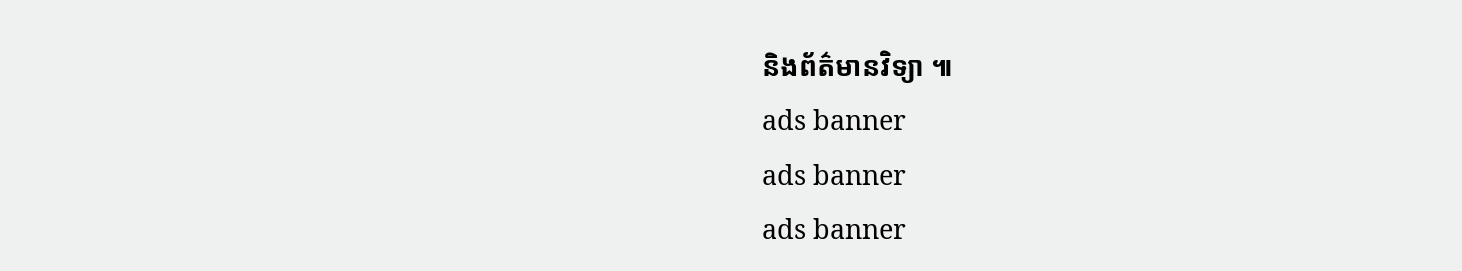និងព័ត៌មានវិទ្យា ៕
ads banner
ads banner
ads banner